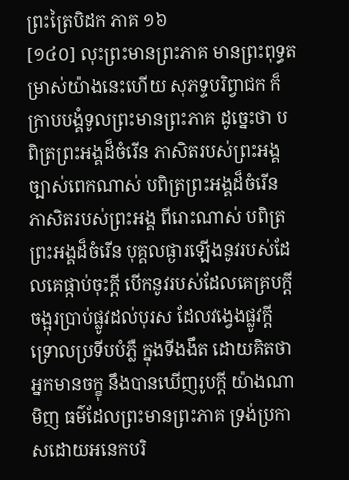ព្រះត្រៃបិដក ភាគ ១៦
[១៤០] លុះព្រះមានព្រះភាគ មានព្រះពុទ្ធតម្រាស់យ៉ាងនេះហើយ សុភទ្ទបរិព្វាជក ក៏ក្រាបបង្គំទូលព្រះមានព្រះភាគ ដូច្នេះថា បពិត្រព្រះអង្គដ៏ចំរើន ភាសិតរបស់ព្រះអង្គ ច្បាស់ពេកណាស់ បពិត្រព្រះអង្គដ៏ចំរើន ភាសិតរបស់ព្រះអង្គ ពីរោះណាស់ បពិត្រព្រះអង្គដ៏ចំរើន បុគ្គលផ្ងារឡើងនូវរបស់ដែលគេផ្កាប់ចុះក្តី បើកនូវរបស់ដែលគេគ្របក្តី ចង្អុរប្រាប់ផ្លូវដល់បុរស ដែលវង្វេងផ្លូវក្តី ទ្រោលប្រទីបបំភ្លឺ ក្នុងទីងងឹត ដោយគិតថា អ្នកមានចក្ខុ នឹងបានឃើញរូបក្តី យ៉ាងណាមិញ ធម៌ដែលព្រះមានព្រះភាគ ទ្រង់ប្រកាសដោយអនេកបរិ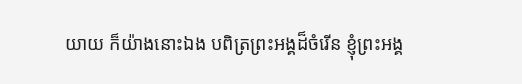យាយ ក៏យ៉ាងនោះឯង បពិត្រព្រះអង្គដ៏ចំរើន ខ្ញុំព្រះអង្គ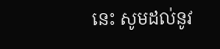នេះ សូមដល់នូវ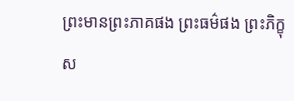ព្រះមានព្រះភាគផង ព្រះធម៌ផង ព្រះភិក្ខុស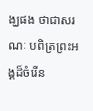ង្ឃផង ថាជាសរណៈ បពិត្រព្រះអង្គដ៏ចំរើន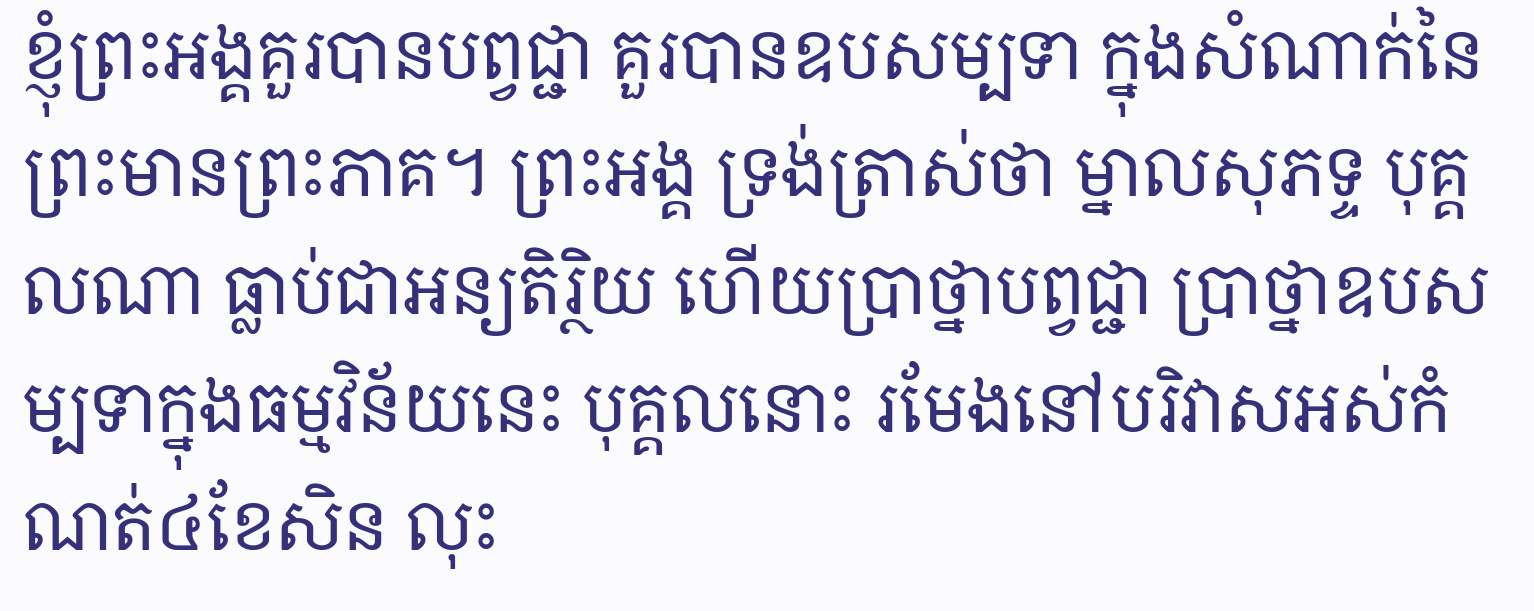ខ្ញុំព្រះអង្គគួរបានបព្វជ្ជា គួរបានឧបសម្បទា ក្នុងសំណាក់នៃព្រះមានព្រះភាគ។ ព្រះអង្គ ទ្រង់ត្រាស់ថា ម្នាលសុភទ្ទ បុគ្គលណា ធ្លាប់ជាអន្យតិរ្ថិយ ហើយប្រាថ្នាបព្វជ្ជា ប្រាថ្នាឧបសម្បទាក្នុងធម្មវិន័យនេះ បុគ្គលនោះ រមែងនៅបរិវាសអស់កំណត់៤ខែសិន លុះ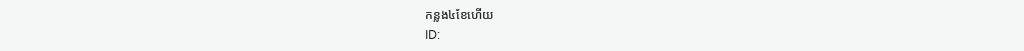កន្លង៤ខែហើយ
ID: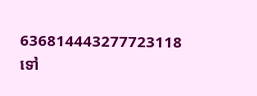636814443277723118
ទៅ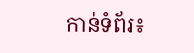កាន់ទំព័រ៖